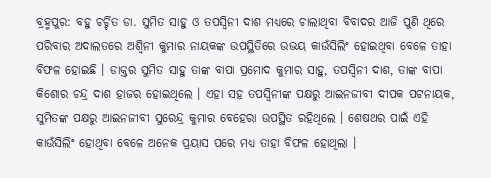ବ୍ରହ୍ମପୁର: ବହୁ ଚର୍ଚ୍ଚିତ ଡା. ସୁମିତ ସାହୁ ଓ ତପସ୍ୱିନୀ ଦାଶ ମଧ୍ୟରେ ଚାଲାଥିବା ବିବାଦର ଆଜି ପୁଣି ଥିରେ ପରିବାର ଅଦାଲତରେ ଅଶ୍ୱିନୀ କୁମାର ନାୟକଙ୍କ ଉପସ୍ଥିତିରେ ଉଭୟ କାଉଁସିଲିଂ ହୋଇଥିବା ବେଳେ ତାହା ବିଫଳ ହୋଇଛି । ଡାକ୍ତର ସୁମିତ ସାହୁ ତାଙ୍କ ବାପା ପ୍ରମୋଦ କୁମାର ସାହୁ, ତପସ୍ୱିନୀ ଦାଶ, ତାଙ୍କ ବାପା କିଶୋର ଚନ୍ଦ୍ର ଦାଶ ହାଜର ହୋଇଥିଲେ । ଏହା ସହ ତପସ୍ୱିନୀଙ୍କ ପକ୍ଷରୁ ଆଇନଜୀବୀ ଦୀପକ ପଟନାୟକ, ସୁମିତଙ୍କ ପକ୍ଷରୁ ଆଇନଜୀବୀ ସୁରେନ୍ଦ୍ର କୁମାର ବେହେରା ଉପସ୍ଥିତ ରହିଥିଲେ । ଶେଷଥର ପାଇଁ ଏହି କାଉଁସିଲିଂ ହୋଥିବା ବେଳେ ଅନେକ ପ୍ରୟାସ ପରେ ମଧ୍ୟ ତାହା ବିଫଳ ହୋଥିଲା ।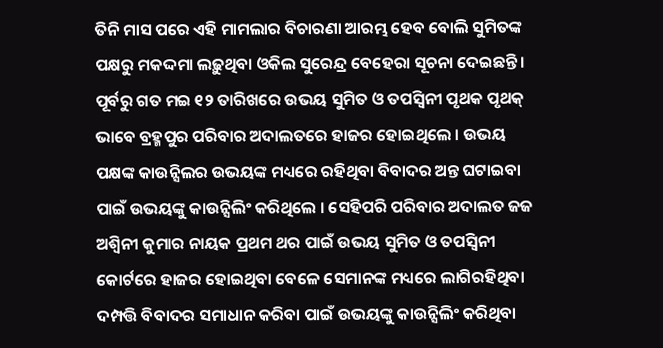ତିନି ମାସ ପରେ ଏହି ମାମଲାର ବିଚାରଣା ଆରମ୍ଭ ହେବ ବୋଲି ସୁମିତଙ୍କ ପକ୍ଷରୁ ମକଦ୍ଦମା ଲଢ଼ୁଥିବା ଓକିଲ ସୁରେନ୍ଦ୍ର ବେହେରା ସୂଚନା ଦେଇଛନ୍ତି । ପୂର୍ବରୁ ଗତ ମଇ ୧୨ ତାରିଖରେ ଉଭୟ ସୁମିତ ଓ ତପସ୍ୱିନୀ ପୃଥକ ପୃଥକ୍ ଭାବେ ବ୍ରହ୍ମପୁର ପରିବାର ଅଦାଲତରେ ହାଜର ହୋଇଥିଲେ । ଉଭୟ ପକ୍ଷଙ୍କ କାଉନ୍ସିଲର ଉଭୟଙ୍କ ମଧ୍ୟରେ ରହିଥିବା ବିବାଦର ଅନ୍ତ ଘଟାଇବା ପାଇଁ ଉଭୟଙ୍କୁ କାଉନ୍ସିଲିଂ କରିଥିଲେ । ସେହିପରି ପରିବାର ଅଦାଲତ ଜଜ ଅଶ୍ୱିନୀ କୁମାର ନାୟକ ପ୍ରଥମ ଥର ପାଇଁ ଉଭୟ ସୁମିତ ଓ ତପସ୍ୱିନୀ କୋର୍ଟରେ ହାଜର ହୋଇଥିବା ବେଳେ ସେମାନଙ୍କ ମଧ୍ୟରେ ଲାଗିରହିଥିବା ଦମ୍ପତ୍ତି ବିବାଦର ସମାଧାନ କରିବା ପାଇଁ ଉଭୟଙ୍କୁ କାଉନ୍ସିଲିଂ କରିଥିବା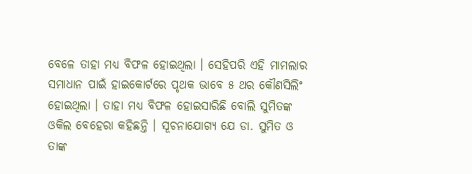ବେଳେ ତାହା ମଧ୍ୟ ବିଫଳ ହୋଇଥିଲା । ସେହିପରି ଏହି ମାମଲାର ସମାଧାନ ପାଇଁ ହାଇକୋର୍ଟରେ ପୃଥକ ଭାବେ ୫ ଥର କୌଣସିଲିଂ ହୋଇଥିଲା । ତାହା ମଧ୍ୟ ବିଫଳ ହୋଇସାରିଛି ବୋଲି ସୁମିତଙ୍କ ଓକିଲ ବେହେରା କହିଛନ୍ତି । ସୂଚନାଯୋଗ୍ୟ ଯେ ଡା. ସୁମିତ ଓ ତାଙ୍କ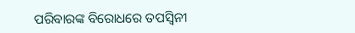ପରିବାରଙ୍କ ବିରୋଧରେ ତପସ୍ୱିନୀ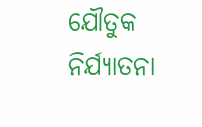ଯୌତୁକ ନିର୍ଯ୍ୟାତନା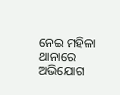ନେଇ ମହିଳା ଥାନାରେ ଅଭିଯୋଗ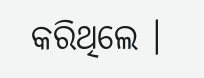କରିଥିଲେ ।